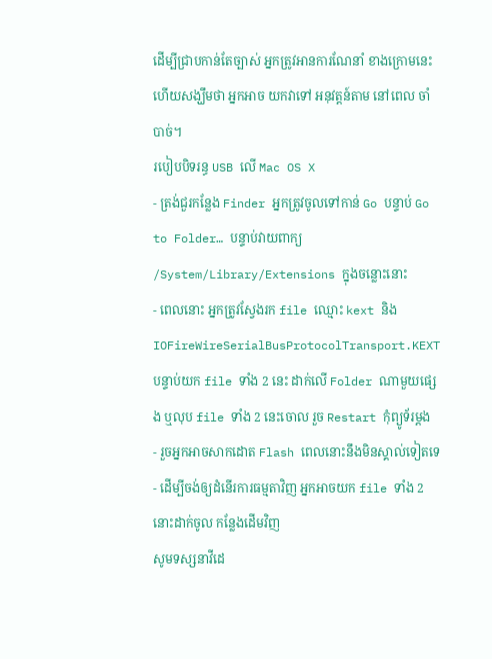ដើម្បីជ្រាបកាន់តែច្បាស់ អ្នកត្រូវអានការណែនាំ ខាងក្រោមនេះ ហើយសង្ឃឹមថា អ្នកអាច យកវាទៅ អនុវត្តន៍តាម នៅពេល ចាំបាច់។
របៀបបិទរន្ធ USB លើ Mac OS X
- ត្រង់ជួរកន្លែង Finder អ្នកត្រូវចូលទៅកាន់ Go បន្ទាប់ Go to Folder… បន្ទាប់វាយពាក្យ /System/Library/Extensions ក្នុងចន្លោះនោះ
- ពេលនោះ អ្នកត្រូវស្វែងរក file ឈ្មោះ kext និង IOFireWireSerialBusProtocolTransport.KEXT បន្ទាប់យក file ទាំង 2 នេះ ដាក់លើ Folder ណាមួយផ្សេង ឬលុប file ទាំង 2 នេះចោល រួច Restart កុំព្យូទ័រម្តង
- រួចអ្នកអាចសាកដោត Flash ពេលនោះនឹងមិនស្គាល់ទៀតទេ
- ដើម្បីចង់ឲ្យដំនើរការធម្មតាវិញ អ្នកអាចយក file ទាំង 2 នោះដាក់ចូល កន្លែងដើមវិញ
សូមទស្សនាវីដេ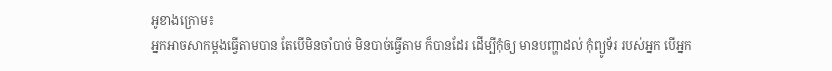អូខាងក្រោម៖
អ្នកអាចសាកម្តងធ្វើតាមបាន តែបើមិនចាំបាច់ មិនបាច់ធ្វើតាម ក៏បានដែរ ដើម្បីកុំឲ្យ មានបញ្ហាដល់ កុំព្យូទ័រ របស់អ្នក បើអ្នក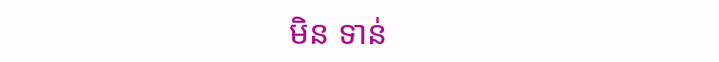មិន ទាន់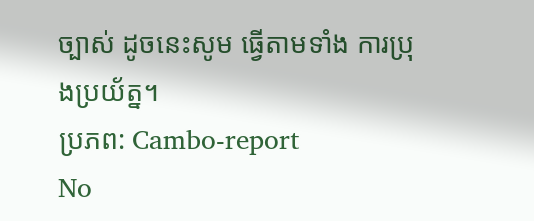ច្បាស់ ដូចនេះសូម ធ្វើតាមទាំង ការប្រុងប្រយ័ត្ន។
ប្រភព: Cambo-report
No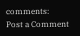comments:
Post a Comment